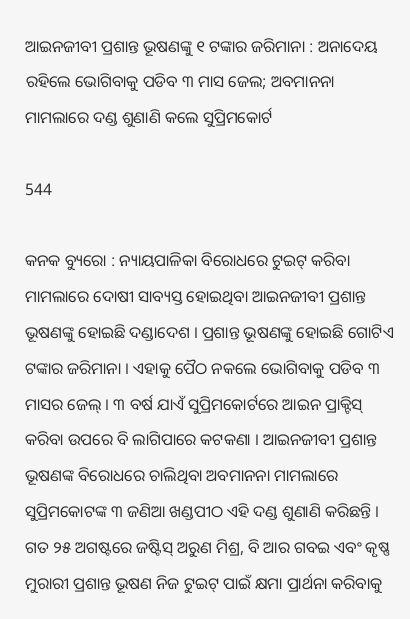ଆଇନଜୀବୀ ପ୍ରଶାନ୍ତ ଭୂଷଣଙ୍କୁ ୧ ଟଙ୍କାର ଜରିମାନା : ଅନାଦେୟ ରହିଲେ ଭୋଗିବାକୁ ପଡିବ ୩ ମାସ ଜେଲ; ଅବମାନନା ମାମଲାରେ ଦଣ୍ଡ ଶୁଣାଣି କଲେ ସୁପ୍ରିମକୋର୍ଟ

544

କନକ ବ୍ୟୁରୋ : ନ୍ୟାୟପାଳିକା ବିରୋଧରେ ଟୁଇଟ୍ କରିବା ମାମଲାରେ ଦୋଷୀ ସାବ୍ୟସ୍ତ ହୋଇଥିବା ଆଇନଜୀବୀ ପ୍ରଶାନ୍ତ ଭୂଷଣଙ୍କୁ ହୋଇଛି ଦଣ୍ଡାଦେଶ । ପ୍ରଶାନ୍ତ ଭୂଷଣଙ୍କୁ ହୋଇଛି ଗୋଟିଏ ଟଙ୍କାର ଜରିମାନା । ଏହାକୁ ପୈଠ ନକଲେ ଭୋଗିବାକୁ ପଡିବ ୩ ମାସର ଜେଲ୍ । ୩ ବର୍ଷ ଯାଏଁ ସୁପ୍ରିମକୋର୍ଟରେ ଆଇନ ପ୍ରାକ୍ଟିସ୍ କରିବା ଉପରେ ବି ଲାଗିପାରେ କଟକଣା । ଆଇନଜୀବୀ ପ୍ରଶାନ୍ତ ଭୂଷଣଙ୍କ ବିରୋଧରେ ଚାଲିଥିବା ଅବମାନନା ମାମଲାରେ ସୁପ୍ରିମକୋଟଙ୍କ ୩ ଜଣିଆ ଖଣ୍ଡପୀଠ ଏହି ଦଣ୍ଡ ଶୁଣାଣି କରିଛନ୍ତି । ଗତ ୨୫ ଅଗଷ୍ଟରେ ଜଷ୍ଟିସ୍ ଅରୁଣ ମିଶ୍ର, ବି ଆର ଗବଇ ଏବଂ କୃଷ୍ଣ ମୁରାରୀ ପ୍ରଶାନ୍ତ ଭୂଷଣ ନିଜ ଟୁଇଟ୍ ପାଇଁ କ୍ଷମା ପ୍ରାର୍ଥନା କରିବାକୁ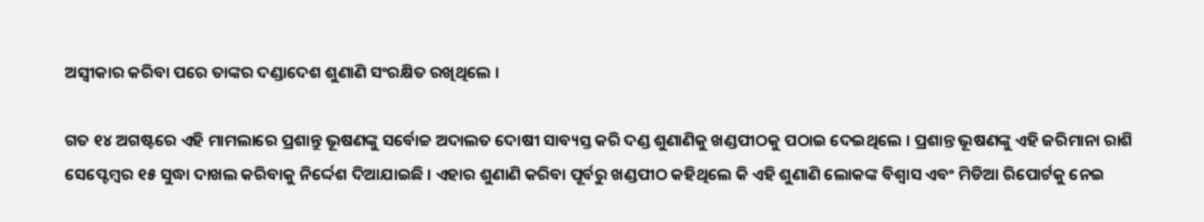ଅସ୍ୱୀକାର କରିବା ପରେ ତାଙ୍କର ଦଣ୍ଡାଦେଶ ଶୁଣାଣି ସଂରକ୍ଷିତ ରଖିଥିଲେ ।

ଗତ ୧୪ ଅଗଷ୍ଟରେ ଏହି ମାମଲାରେ ପ୍ରଶାନ୍ତୁ ଭୂଷଣଙ୍କୁ ସର୍ବୋଚ୍ଚ ଅଦାଲତ ଦୋଷୀ ସାବ୍ୟସ୍ତ କରି ଦଣ୍ଡ ଶୁଣାଣିକୁ ଖଣ୍ଡପୀଠକୁ ପଠାଇ ଦେଇଥିଲେ । ପ୍ରଶାନ୍ତ ଭୂଷଣଙ୍କୁ ଏହି ଜରିମାନା ରାଶି ସେପ୍ଟେମ୍ୱର ୧୫ ସୁଦ୍ଧା ଦାଖଲ କରିବାକୁ ନିର୍ଦ୍ଦେଶ ଦିଆଯାଇଛି । ଏହାର ଶୁଣାଣି କରିବା ପୂର୍ବରୁ ଖଣ୍ଡପୀଠ କହିଥିଲେ କି ଏହି ଶୁଣାଣି ଲୋକଙ୍କ ବିଶ୍ୱାସ ଏବଂ ମିଡିଆ ରିପୋର୍ଟକୁ ନେଇ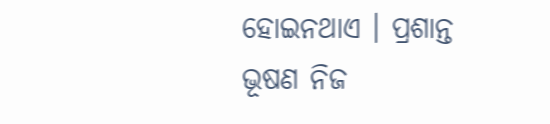ହୋଇନଥାଏ । ପ୍ରଶାନ୍ତ ଭୂଷଣ ନିଜ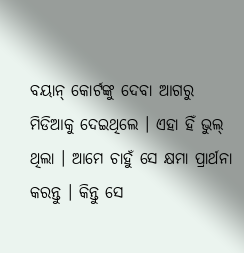ବୟାନ୍ କୋର୍ଟଙ୍କୁ ଦେବା ଆଗରୁ ମିଡିଆକୁ ଦେଇଥିଲେ । ଏହା ହିଁ ଭୁଲ୍ ଥିଲା । ଆମେ ଚାହୁଁ ସେ କ୍ଷମା ପ୍ରାର୍ଥନା କରନ୍ତୁ । କିନ୍ତୁ ସେ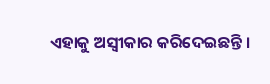ଏହାକୁ ଅସ୍ୱୀକାର କରିଦେଇଛନ୍ତି ।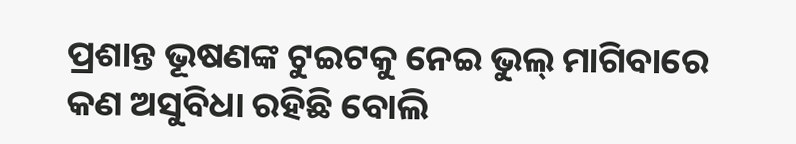ପ୍ରଶାନ୍ତ ଭୂଷଣଙ୍କ ଟୁଇଟକୁ ନେଇ ଭୁଲ୍ ମାଗିବାରେ କଣ ଅସୁବିଧା ରହିଛି ବୋଲି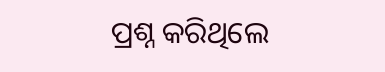ପ୍ରଶ୍ନ କରିଥିଲେ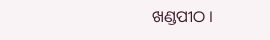ଖଣ୍ଡପୀଠ ।